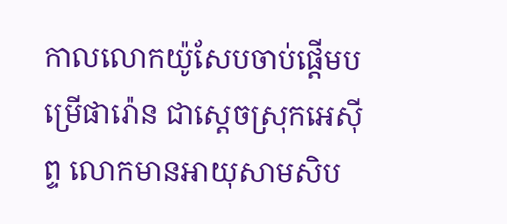កាលលោកយ៉ូសែបចាប់ផ្ដើមបម្រើផារ៉ោន ជាស្តេចស្រុកអេស៊ីព្ទ លោកមានអាយុសាមសិប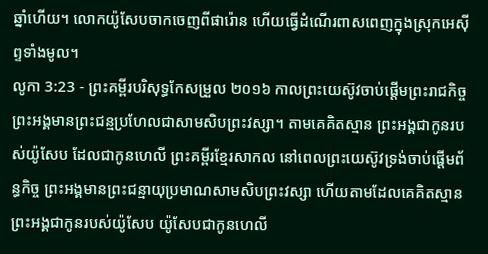ឆ្នាំហើយ។ លោកយ៉ូសែបចាកចេញពីផារ៉ោន ហើយធ្វើដំណើរពាសពេញក្នុងស្រុកអេស៊ីព្ទទាំងមូល។
លូកា 3:23 - ព្រះគម្ពីរបរិសុទ្ធកែសម្រួល ២០១៦ កាលព្រះយេស៊ូវចាប់ផ្តើមព្រះរាជកិច្ច ព្រះអង្គមានព្រះជន្មប្រហែលជាសាមសិបព្រះវស្សា។ តាមគេគិតស្មាន ព្រះអង្គជាកូនរបស់យ៉ូសែប ដែលជាកូនហេលី ព្រះគម្ពីរខ្មែរសាកល នៅពេលព្រះយេស៊ូវទ្រង់ចាប់ផ្ដើមព័ន្ធកិច្ច ព្រះអង្គមានព្រះជន្មាយុប្រមាណសាមសិបព្រះវស្សា ហើយតាមដែលគេគិតស្មាន ព្រះអង្គជាកូនរបស់យ៉ូសែប យ៉ូសែបជាកូនហេលី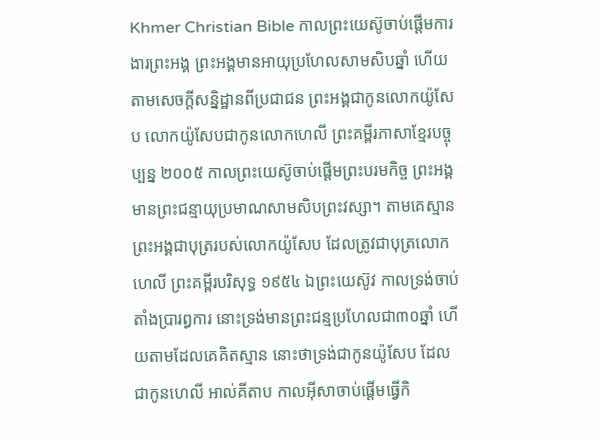Khmer Christian Bible កាលព្រះយេស៊ូចាប់ផ្ដើមការងារព្រះអង្គ ព្រះអង្គមានអាយុប្រហែលសាមសិបឆ្នាំ ហើយតាមសេចក្ដីសន្និដ្ឋានពីប្រជាជន ព្រះអង្គជាកូនលោកយ៉ូសែប លោកយ៉ូសែបជាកូនលោកហេលី ព្រះគម្ពីរភាសាខ្មែរបច្ចុប្បន្ន ២០០៥ កាលព្រះយេស៊ូចាប់ផ្ដើមព្រះបរមកិច្ច ព្រះអង្គមានព្រះជន្មាយុប្រមាណសាមសិបព្រះវស្សា។ តាមគេស្មាន ព្រះអង្គជាបុត្ររបស់លោកយ៉ូសែប ដែលត្រូវជាបុត្រលោកហេលី ព្រះគម្ពីរបរិសុទ្ធ ១៩៥៤ ឯព្រះយេស៊ូវ កាលទ្រង់ចាប់តាំងប្រារព្ធការ នោះទ្រង់មានព្រះជន្មប្រហែលជា៣០ឆ្នាំ ហើយតាមដែលគេគិតស្មាន នោះថាទ្រង់ជាកូនយ៉ូសែប ដែលជាកូនហេលី អាល់គីតាប កាលអ៊ីសាចាប់ផ្ដើមធ្វើកិ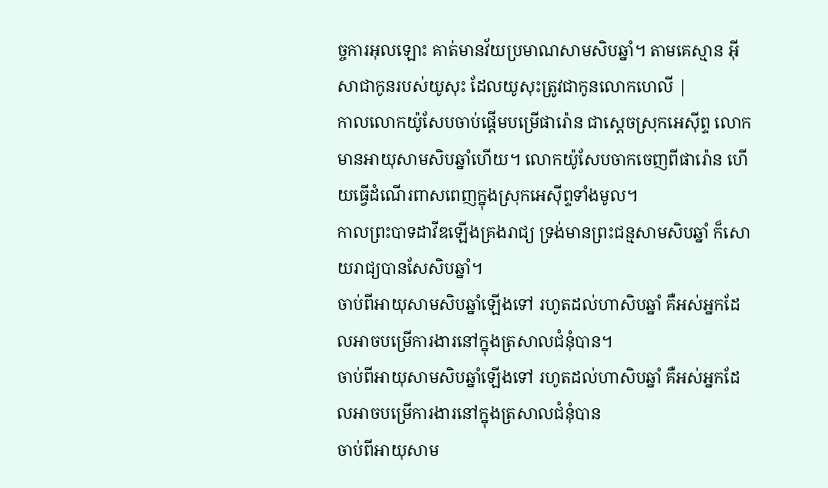ច្ចការអុលឡោះ គាត់មានវ័យប្រមាណសាមសិបឆ្នាំ។ តាមគេស្មាន អ៊ីសាជាកូនរបស់យូសុះ ដែលយូសុះត្រូវជាកូនលោកហេលី |
កាលលោកយ៉ូសែបចាប់ផ្ដើមបម្រើផារ៉ោន ជាស្តេចស្រុកអេស៊ីព្ទ លោកមានអាយុសាមសិបឆ្នាំហើយ។ លោកយ៉ូសែបចាកចេញពីផារ៉ោន ហើយធ្វើដំណើរពាសពេញក្នុងស្រុកអេស៊ីព្ទទាំងមូល។
កាលព្រះបាទដាវីឌឡើងគ្រងរាជ្យ ទ្រង់មានព្រះជន្មសាមសិបឆ្នាំ ក៏សោយរាជ្យបានសែសិបឆ្នាំ។
ចាប់ពីអាយុសាមសិបឆ្នាំឡើងទៅ រហូតដល់ហាសិបឆ្នាំ គឺអស់អ្នកដែលអាចបម្រើការងារនៅក្នុងត្រសាលជំនុំបាន។
ចាប់ពីអាយុសាមសិបឆ្នាំឡើងទៅ រហូតដល់ហាសិបឆ្នាំ គឺអស់អ្នកដែលអាចបម្រើការងារនៅក្នុងត្រសាលជំនុំបាន
ចាប់ពីអាយុសាម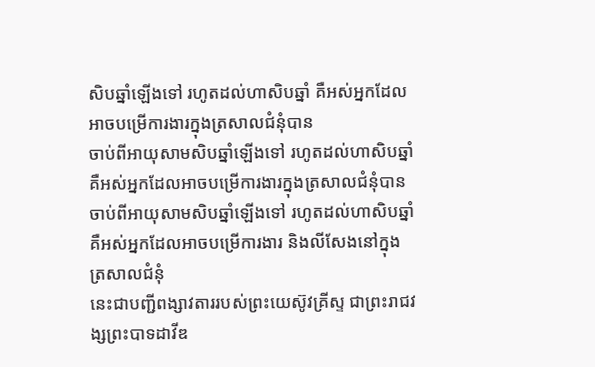សិបឆ្នាំឡើងទៅ រហូតដល់ហាសិបឆ្នាំ គឺអស់អ្នកដែលអាចបម្រើការងារក្នុងត្រសាលជំនុំបាន
ចាប់ពីអាយុសាមសិបឆ្នាំឡើងទៅ រហូតដល់ហាសិបឆ្នាំ គឺអស់អ្នកដែលអាចបម្រើការងារក្នុងត្រសាលជំនុំបាន
ចាប់ពីអាយុសាមសិបឆ្នាំឡើងទៅ រហូតដល់ហាសិបឆ្នាំ គឺអស់អ្នកដែលអាចបម្រើការងារ និងលីសែងនៅក្នុងត្រសាលជំនុំ
នេះជាបញ្ជីពង្សាវតាររបស់ព្រះយេស៊ូវគ្រីស្ទ ជាព្រះរាជវង្សព្រះបាទដាវីឌ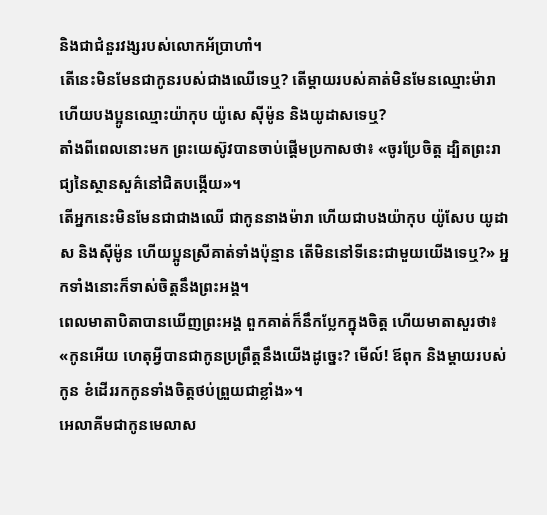និងជាជំនួរវង្សរបស់លោកអ័ប្រាហាំ។
តើនេះមិនមែនជាកូនរបស់ជាងឈើទេឬ? តើម្តាយរបស់គាត់មិនមែនឈ្មោះម៉ារា ហើយបងប្អូនឈ្មោះយ៉ាកុប យ៉ូសេ ស៊ីម៉ូន និងយូដាសទេឬ?
តាំងពីពេលនោះមក ព្រះយេស៊ូវបានចាប់ផ្តើមប្រកាសថា៖ «ចូរប្រែចិត្ត ដ្បិតព្រះរាជ្យនៃស្ថានសួគ៌នៅជិតបង្កើយ»។
តើអ្នកនេះមិនមែនជាជាងឈើ ជាកូននាងម៉ារា ហើយជាបងយ៉ាកុប យ៉ូសែប យូដាស និងស៊ីម៉ូន ហើយប្អូនស្រីគាត់ទាំងប៉ុន្មាន តើមិននៅទីនេះជាមួយយើងទេឬ?» អ្នកទាំងនោះក៏ទាស់ចិត្តនឹងព្រះអង្គ។
ពេលមាតាបិតាបានឃើញព្រះអង្គ ពួកគាត់ក៏នឹកប្លែកក្នុងចិត្ត ហើយមាតាសួរថា៖ «កូនអើយ ហេតុអ្វីបានជាកូនប្រព្រឹត្តនឹងយើងដូច្នេះ? មើល៍! ឪពុក និងម្តាយរបស់កូន ខំដើររកកូនទាំងចិត្តថប់ព្រួយជាខ្លាំង»។
អេលាគីមជាកូនមេលាស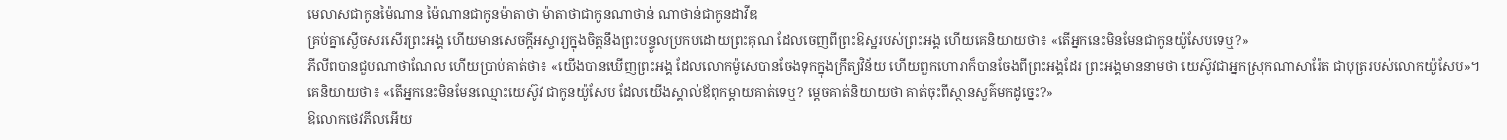មេលាសជាកូនម៉ៃណាន ម៉ៃណានជាកូនម៉ាតាថា ម៉ាតាថាជាកូនណាថាន់ ណាថាន់ជាកូនដាវីឌ
គ្រប់គ្នាស្ងើចសរសើរព្រះអង្គ ហើយមានសេចក្ដីអស្ចារ្យក្នុងចិត្តនឹងព្រះបន្ទូលប្រកបដោយព្រះគុណ ដែលចេញពីព្រះឱស្ឋរបស់ព្រះអង្គ ហើយគេនិយាយថា៖ «តើអ្នកនេះមិនមែនជាកូនយ៉ូសែបទេឬ?»
ភីលីពបានជួបណាថាណែល ហើយប្រាប់គាត់ថា៖ «យើងបានឃើញព្រះអង្គ ដែលលោកម៉ូសេបានចែងទុកក្នុងក្រឹត្យវិន័យ ហើយពួកហោរាក៏បានចែងពីព្រះអង្គដែរ ព្រះអង្គមាននាមថា យេស៊ូវជាអ្នកស្រុកណាសារ៉ែត ជាបុត្ររបស់លោកយ៉ូសែប»។
គេនិយាយថា៖ «តើអ្នកនេះមិនមែនឈ្មោះយេស៊ូវ ជាកូនយ៉ូសែប ដែលយើងស្គាល់ឪពុកម្តាយគាត់ទេឬ? ម្តេចគាត់និយាយថា គាត់ចុះពីស្ថានសួគ៌មកដូច្នេះ?»
ឱលោកថេវភីលអើយ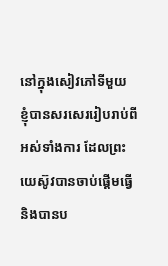នៅក្នុងសៀវភៅទីមួយ ខ្ញុំបានសរសេររៀបរាប់ពីអស់ទាំងការ ដែលព្រះយេស៊ូវបានចាប់ផ្ដើមធ្វើ និងបានប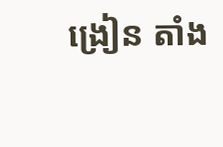ង្រៀន តាំង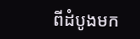ពីដំបូងមក